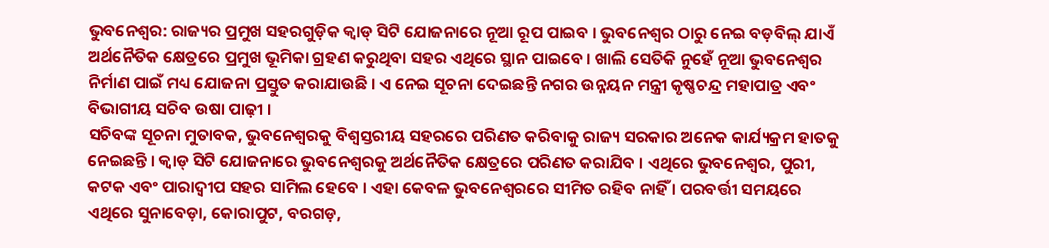ଭୁବନେଶ୍ୱର: ରାଜ୍ୟର ପ୍ରମୁଖ ସହରଗୁଡ଼ିକ କ୍ୱାଡ୍ ସିଟି ଯୋଜନାରେ ନୂଆ ରୂପ ପାଇବ । ଭୁବନେଶ୍ୱର ଠାରୁ ନେଇ ବଡ଼ବିଲ୍ ଯାଏଁ ଅର୍ଥନୈତିକ କ୍ଷେତ୍ରରେ ପ୍ରମୁଖ ଭୂମିକା ଗ୍ରହଣ କରୁଥିବା ସହର ଏଥିରେ ସ୍ଥାନ ପାଇବେ । ଖାଲି ସେତିକି ନୁହେଁ ନୂଆ ଭୁବନେଶ୍ୱର ନିର୍ମାଣ ପାଇଁ ମଧ୍ୟ ଯୋଜନା ପ୍ରସ୍ତୁତ କରାଯାଉଛି । ଏ ନେଇ ସୂଚନା ଦେଇଛନ୍ତି ନଗର ଉନ୍ନୟନ ମନ୍ତ୍ରୀ କୃଷ୍ଣଚନ୍ଦ୍ର ମହାପାତ୍ର ଏବଂ ବିଭାଗୀୟ ସଚିବ ଉଷା ପାଢ଼ୀ ।
ସଚିବଙ୍କ ସୂଚନା ମୁତାବକ, ଭୁବନେଶ୍ୱରକୁ ବିଶ୍ୱସ୍ତରୀୟ ସହରରେ ପରିଣତ କରିବାକୁ ରାଜ୍ୟ ସରକାର ଅନେକ କାର୍ଯ୍ୟକ୍ରମ ହାତକୁ ନେଇଛନ୍ତି । କ୍ୱାଡ୍ ସିଟି ଯୋଜନାରେ ଭୁବନେଶ୍ୱରକୁ ଅର୍ଥନୈତିକ କ୍ଷେତ୍ରରେ ପରିଣତ କରାଯିବ । ଏଥିରେ ଭୁବନେଶ୍ୱର, ପୁରୀ, କଟକ ଏବଂ ପାରାଦ୍ୱୀପ ସହର ସାମିଲ ହେବେ । ଏହା କେବଳ ଭୁବନେଶ୍ୱରରେ ସୀମିତ ରହିବ ନାହିଁ । ପରବର୍ତ୍ତୀ ସମୟରେ ଏଥିରେ ସୁନାବେଡ଼ା, କୋରାପୁଟ, ବରଗଡ଼,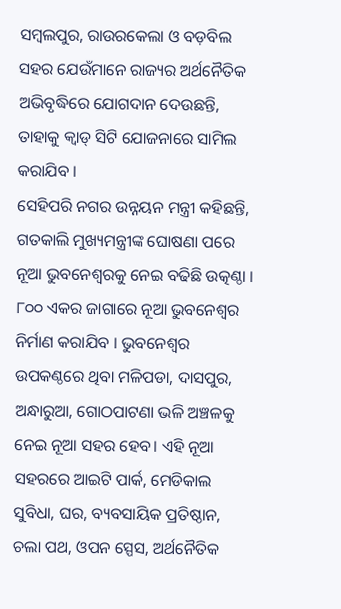ସମ୍ବଲପୁର, ରାଉରକେଲା ଓ ବଡ଼ବିଲ ସହର ଯେଉଁମାନେ ରାଜ୍ୟର ଅର୍ଥନୈତିକ ଅଭିବୃଦ୍ଧିରେ ଯୋଗଦାନ ଦେଉଛନ୍ତି, ତାହାକୁ କ୍ୱାଡ୍ ସିଟି ଯୋଜନାରେ ସାମିଲ କରାଯିବ ।
ସେହିପରି ନଗର ଉନ୍ନୟନ ମନ୍ତ୍ରୀ କହିଛନ୍ତି, ଗତକାଲି ମୁଖ୍ୟମନ୍ତ୍ରୀଙ୍କ ଘୋଷଣା ପରେ ନୂଆ ଭୁବନେଶ୍ୱରକୁ ନେଇ ବଢିଛି ଉତ୍କଣ୍ଠା । ୮୦୦ ଏକର ଜାଗାରେ ନୂଆ ଭୁବନେଶ୍ୱର ନିର୍ମାଣ କରାଯିବ । ଭୁବନେଶ୍ୱର ଉପକଣ୍ଠରେ ଥିବା ମଳିପଡା, ଦାସପୁର, ଅନ୍ଧାରୁଆ, ଗୋଠପାଟଣା ଭଳି ଅଞ୍ଚଳକୁ ନେଇ ନୂଆ ସହର ହେବ। ଏହି ନୂଆ ସହରରେ ଆଇଟି ପାର୍କ, ମେଡିକାଲ ସୁବିଧା, ଘର, ବ୍ୟବସାୟିକ ପ୍ରତିଷ୍ଠାନ, ଚଲା ପଥ, ଓପନ ସ୍ପେସ, ଅର୍ଥନୈତିକ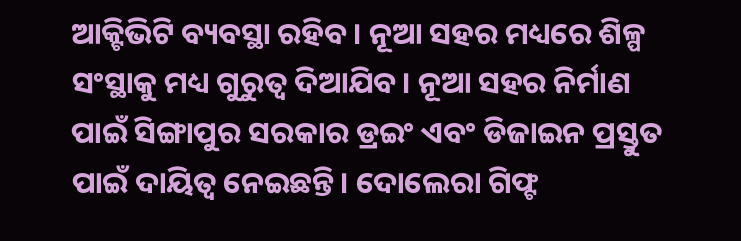ଆକ୍ଟିଭିଟି ବ୍ୟବସ୍ଥା ରହିବ । ନୂଆ ସହର ମଧ୍ୟରେ ଶିଳ୍ପ ସଂସ୍ଥାକୁ ମଧ୍ୟ ଗୁରୁତ୍ୱ ଦିଆଯିବ। ନୂଆ ସହର ନିର୍ମାଣ ପାଇଁ ସିଙ୍ଗାପୁର ସରକାର ଡ୍ରଇଂ ଏବଂ ଡିଜାଇନ ପ୍ରସ୍ତୁତ ପାଇଁ ଦାୟିତ୍ୱ ନେଇଛନ୍ତି। ଦୋଲେରା ଗିଫ୍ଟ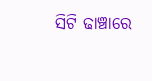ସିଟି ଢାଞ୍ଚାରେ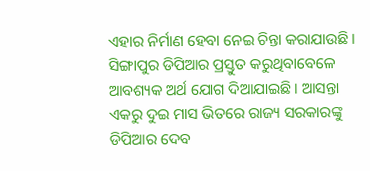ଏହାର ନିର୍ମାଣ ହେବା ନେଇ ଚିନ୍ତା କରାଯାଉଛି । ସିଙ୍ଗାପୁର ଡିପିଆର ପ୍ରସ୍ତୁତ କରୁଥିବାବେଳେ ଆବଶ୍ୟକ ଅର୍ଥ ଯୋଗ ଦିଆଯାଇଛି । ଆସନ୍ତା ଏକରୁ ଦୁଇ ମାସ ଭିତରେ ରାଜ୍ୟ ସରକାରଙ୍କୁ ଡିପିଆର ଦେବ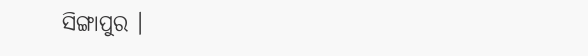ସିଙ୍ଗାପୁର ।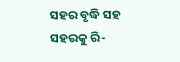ସହର ବୃଦ୍ଧି ସହ ସହରକୁ ରି-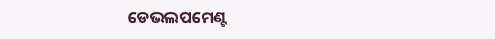ଡେଭଲପମେଣ୍ଟ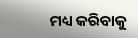ମଧ୍ୟ କରିବାକୁ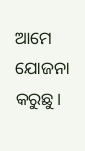ଆମେ ଯୋଜନା କରୁଛୁ।